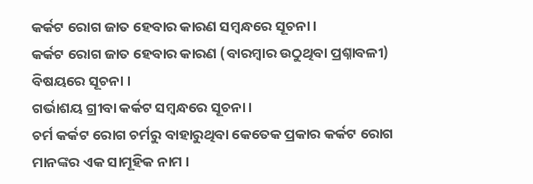କର୍କଟ ରୋଗ ଜାତ ହେବାର କାରଣ ସମ୍ବନ୍ଧରେ ସୂଚନା ।
କର୍କଟ ରୋଗ ଜାତ ହେବାର କାରଣ (ବାରମ୍ବାର ଉଠୁଥିବା ପ୍ରଶ୍ନାବଳୀ) ବିଷୟରେ ସୂଚନା ।
ଗର୍ଭାଶୟ ଗ୍ରୀବା କର୍କଟ ସମ୍ବନ୍ଧରେ ସୂଚନା ।
ଚର୍ମ କର୍କଟ ରୋଗ ଚର୍ମରୁ ବାହାରୁଥିବା କେତେକ ପ୍ରକାର କର୍କଟ ରୋଗ ମାନଙ୍କର ଏକ ସାମୂହିକ ନାମ ।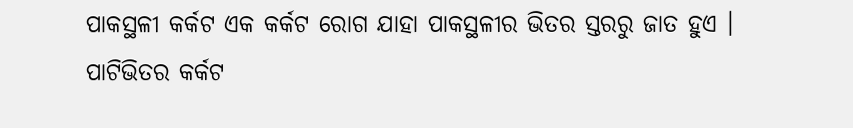ପାକସ୍ଥଳୀ କର୍କଟ ଏକ କର୍କଟ ରୋଗ ଯାହା ପାକସ୍ଥଳୀର ଭିତର ସ୍ତରରୁ ଜାତ ହୁଏ ।
ପାଟିଭିତର କର୍କଟ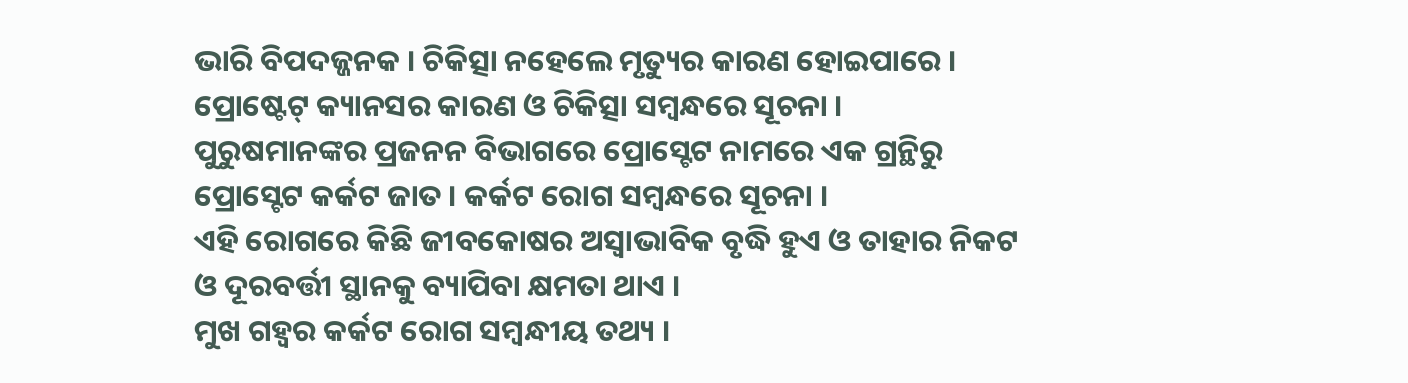ଭାରି ବିପଦଜ୍ଜନକ । ଚିକିତ୍ସା ନହେଲେ ମୃତ୍ୟୁର କାରଣ ହୋଇପାରେ ।
ପ୍ରୋଷ୍ଟେଟ୍ କ୍ୟାନସର କାରଣ ଓ ଚିକିତ୍ସା ସମ୍ବନ୍ଧରେ ସୂଚନା ।
ପୁରୁଷମାନଙ୍କର ପ୍ରଜନନ ବିଭାଗରେ ପ୍ରୋସ୍ଟେଟ ନାମରେ ଏକ ଗ୍ରନ୍ଥିରୁ ପ୍ରୋସ୍ଟେଟ କର୍କଟ ଜାତ । କର୍କଟ ରୋଗ ସମ୍ବନ୍ଧରେ ସୂଚନା ।
ଏହି ରୋଗରେ କିଛି ଜୀବକୋଷର ଅସ୍ୱାଭାବିକ ବୃଦ୍ଧି ହୁଏ ଓ ତାହାର ନିକଟ ଓ ଦୂରବର୍ତ୍ତୀ ସ୍ଥାନକୁ ବ୍ୟାପିବା କ୍ଷମତା ଥାଏ ।
ମୁଖ ଗହ୍ଵର କର୍କଟ ରୋଗ ସମ୍ବନ୍ଧୀୟ ତଥ୍ୟ ।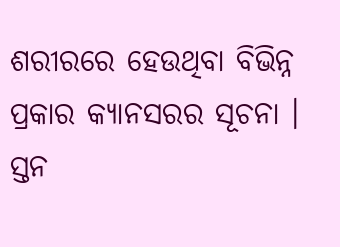ଶରୀରରେ ହେଉଥିବା ବିଭିନ୍ନ ପ୍ରକାର କ୍ୟାନସରର ସୂଚନା ।
ସ୍ତନ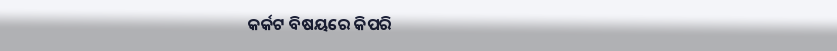କର୍କଟ ବିଷୟରେ କିପରି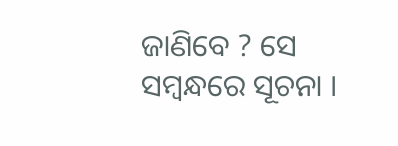ଜାଣିବେ ? ସେ ସମ୍ବନ୍ଧରେ ସୂଚନା ।